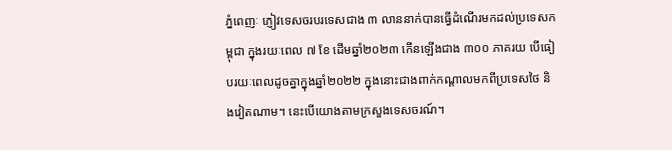ភ្នំពេញៈ ភ្ញៀវទេសចរបរទេសជាង ៣ លាននាក់បានធ្វើដំណើរមកដល់ប្រទេសកម្ពុជា ក្នុងរយៈពេល ៧ ខែ ដើមឆ្នាំ២០២៣ កើនឡើងជាង ៣០០ ភាគរយ បើធៀបរយៈពេលដូចគ្នាក្នុងឆ្នាំ២០២២ ក្នុងនោះជាងពាក់កណ្តាលមកពីប្រទេសថៃ និងវៀតណាម។ នេះបើយោងតាមក្រសួងទេសចរណ៍។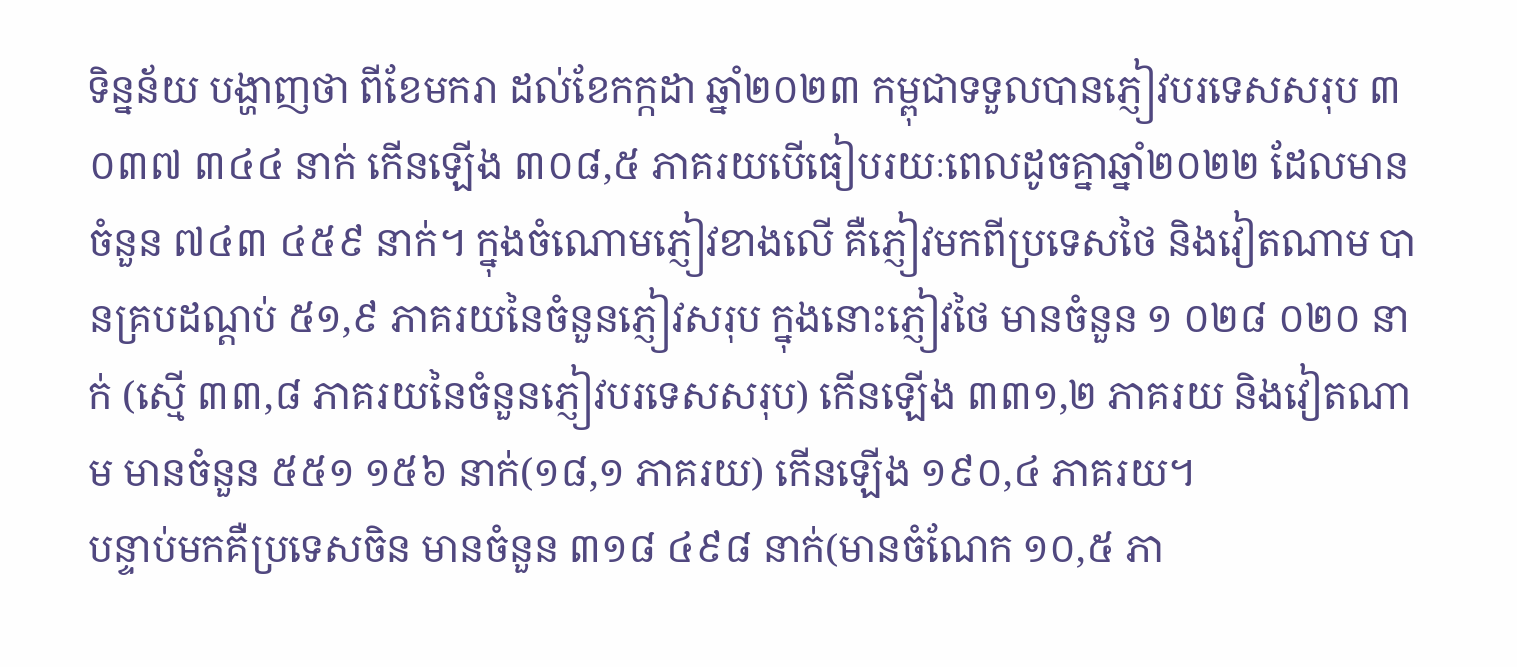ទិន្នន័យ បង្ហាញថា ពីខែមករា ដល់ខែកក្កដា ឆ្នាំ២០២៣ កម្ពុជាទទួលបានភ្ញៀវបរទេសសរុប ៣ ០៣៧ ៣៤៤ នាក់ កើនឡើង ៣០៨,៥ ភាគរយបើធៀបរយៈពេលដូចគ្នាឆ្នាំ២០២២ ដែលមានចំនួន ៧៤៣ ៤៥៩ នាក់។ ក្នុងចំណោមភ្ញៀវខាងលើ គឺភ្ញៀវមកពីប្រទេសថៃ និងវៀតណាម បានគ្របដណ្តប់ ៥១,៩ ភាគរយនៃចំនួនភ្ញៀវសរុប ក្នុងនោះភ្ញៀវថៃ មានចំនួន ១ ០២៨ ០២០ នាក់ (ស្មើ ៣៣,៨ ភាគរយនៃចំនួនភ្ញៀវបរទេសសរុប) កើនឡើង ៣៣១,២ ភាគរយ និងវៀតណាម មានចំនួន ៥៥១ ១៥៦ នាក់(១៨,១ ភាគរយ) កើនឡើង ១៩០,៤ ភាគរយ។
បន្ទាប់មកគឺប្រទេសចិន មានចំនួន ៣១៨ ៤៩៨ នាក់(មានចំណែក ១០,៥ ភា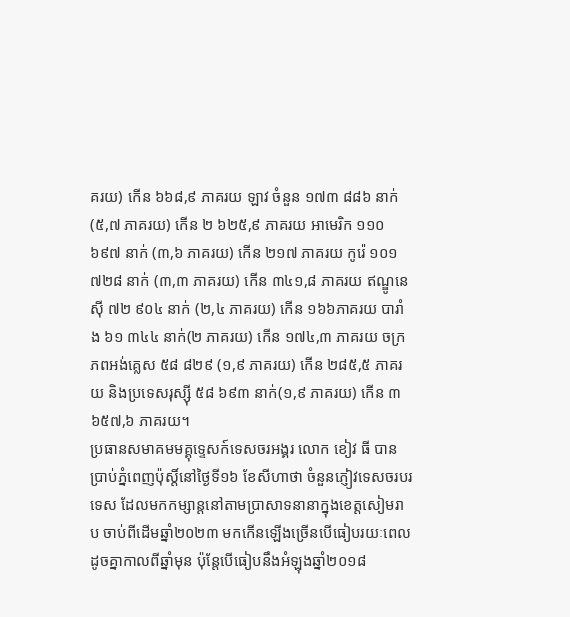គរយ) កើន ៦៦៨,៩ ភាគរយ ឡាវ ចំនួន ១៧៣ ៨៨៦ នាក់ (៥,៧ ភាគរយ) កើន ២ ៦២៥,៩ ភាគរយ អាមេរិក ១១០ ៦៩៧ នាក់ (៣,៦ ភាគរយ) កើន ២១៧ ភាគរយ កូរ៉េ ១០១ ៧២៨ នាក់ (៣,៣ ភាគរយ) កើន ៣៤១,៨ ភាគរយ ឥណ្ឌូនេស៊ី ៧២ ៩០៤ នាក់ (២,៤ ភាគរយ) កើន ១៦៦ភាគរយ បារាំង ៦១ ៣៤៤ នាក់(២ ភាគរយ) កើន ១៧៤,៣ ភាគរយ ចក្រភពអង់គ្លេស ៥៨ ៨២៩ (១,៩ ភាគរយ) កើន ២៨៥,៥ ភាគរយ និងប្រទេសរុស្ស៊ី ៥៨ ៦៩៣ នាក់(១,៩ ភាគរយ) កើន ៣ ៦៥៧,៦ ភាគរយ។
ប្រធានសមាគមមគ្គុទ្ទេសក៍ទេសចរអង្គរ លោក ខៀវ ធី បានប្រាប់ភ្នំពេញប៉ុស្តិ៍នៅថ្ងៃទី១៦ ខែសីហាថា ចំនួនភ្ញៀវទេសចរបរទេស ដែលមកកម្សាន្តនៅតាមប្រាសាទនានាក្នុងខេត្តសៀមរាប ចាប់ពីដើមឆ្នាំ២០២៣ មកកើនឡើងច្រើនបើធៀបរយៈពេលដូចគ្នាកាលពីឆ្នាំមុន ប៉ុន្តែបើធៀបនឹងអំឡុងឆ្នាំ២០១៨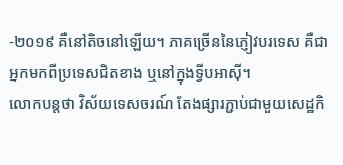-២០១៩ គឺនៅតិចនៅឡើយ។ ភាគច្រើននៃភ្ញៀវបរទេស គឺជាអ្នកមកពីប្រទេសជិតខាង ឬនៅក្នុងទ្វីបអាស៊ី។
លោកបន្តថា វិស័យទេសចរណ៍ តែងផ្សារភ្ជាប់ជាមួយសេដ្ឋកិ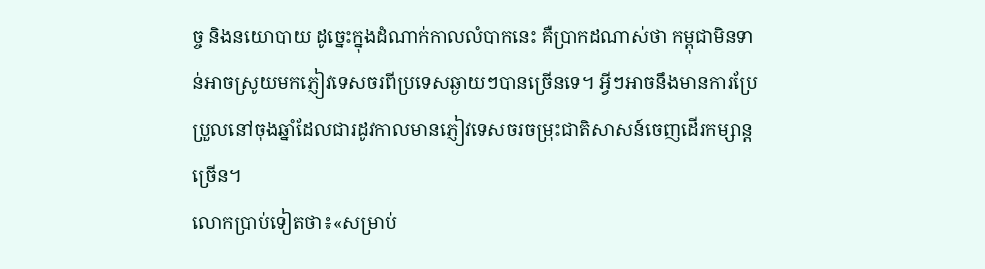ច្ច និងនយោបាយ ដូច្នេះក្នុងដំណាក់កាលលំបាកនេះ គឺប្រាកដណាស់ថា កម្ពុជាមិនទាន់អាចស្រូយមកភ្ញៀវទេសចរពីប្រទេសឆ្ងាយៗបានច្រើនទេ។ អ្វីៗអាចនឹងមានការប្រែប្រួលនៅចុងឆ្នាំដែលជារដូវកាលមានភ្ញៀវទេសចរចម្រុះជាតិសាសន៍ចេញដើរកម្សាន្តច្រើន។
លោកប្រាប់ទៀតថា៖«សម្រាប់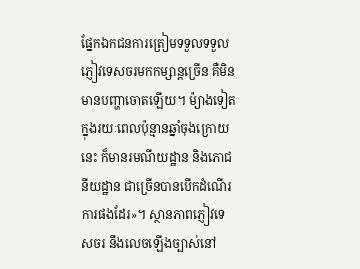ផ្នែកឯកជនការត្រៀមទទួលទទួលភ្ញៀវទេសចរមកកម្សាន្តច្រើន គឺមិនមានបញ្ហាចោតឡើយ។ ម៉្យាងទៀតក្នុងរយៈពេលប៉ុន្មានឆ្នាំចុងក្រោយនេះ ក៏មានរមណីយដ្ឋាន និងភោជនីយដ្ឋាន ជាច្រើនបានបើកដំណើរការផងដែរ»។ ស្ថានភាពភ្ញៀវទេសចរ នឹងលេចឡើងច្បាស់នៅ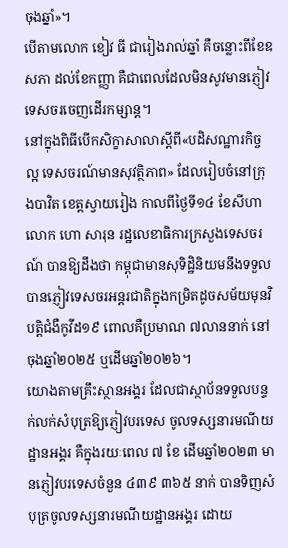ចុងឆ្នាំ»។
បើតាមលោក ខៀវ ធី ជារៀងរាល់ឆ្នាំ គឺចន្លោះពីខែឧសភា ដល់ខែកញ្ញា គឺជាពេលដែលមិនសូវមានភ្ញៀវទេសចរចេញដើរកម្សាន្ត។
នៅក្នុងពិធីបើកសិក្ខាសាលាស្តីពី«បដិសណ្ឋារកិច្ចល្អ ទេសចរណ៍មានសុវត្ថិភាព» ដែលរៀបចំនៅក្រុងបាវិត ខេត្តស្វាយរៀង កាលពីថ្ងៃទី១៤ ខែសីហា លោក ហោ សារុន រដ្ឋលេខាធិការក្រសួងទេសចរណ៍ បានឱ្យដឹងថា កម្ពុជាមានសុទិដ្ឋិនិយមនឹងទទួលបានភ្ញៀវទេសចរអន្តរជាតិក្នុងកម្រិតដូចសម័យមុនវិបត្តិជំងឺកូវីដ១៩ ពោលគឺប្រមាណ ៧លាននាក់ នៅចុងឆ្នាំ២០២៥ ឬដើមឆ្នាំ២០២៦។
យោងតាមគ្រឹះស្ថានអង្គរ ដែលជាស្ថាប័នទទួលបន្ទក់លក់សំបុត្រឱ្យភ្ញៀវបរទេស ចូលទស្សនារមណីយដ្ឋានអង្គរ គឺក្នុងរយៈពេល ៧ ខែ ដើមឆ្នាំ២០២៣ មានភ្ញៀវបរទេសចំនួន ៤៣៩ ៣៦៥ នាក់ បានទិញសំបុត្រចូលទស្សនារមណីយដ្ឋានអង្គរ ដោយ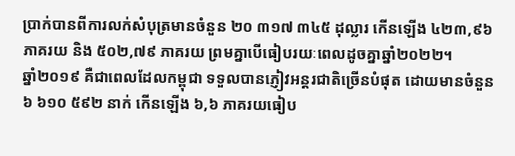ប្រាក់បានពីការលក់សំបុត្រមានចំនួន ២០ ៣១៧ ៣៤៥ ដុល្លារ កើនឡើង ៤២៣,៩៦ ភាគរយ និង ៥០២,៧៩ ភាគរយ ព្រមគ្នាបើធៀបរយៈពេលដូចគ្នាឆ្នាំ២០២២។
ឆ្នាំ២០១៩ គឺជាពេលដែលកម្ពុជា ទទួលបានភ្ញៀវអន្តរជាតិច្រើនបំផុត ដោយមានចំនួន ៦ ៦១០ ៥៩២ នាក់ កើនឡើង ៦,៦ ភាគរយធៀប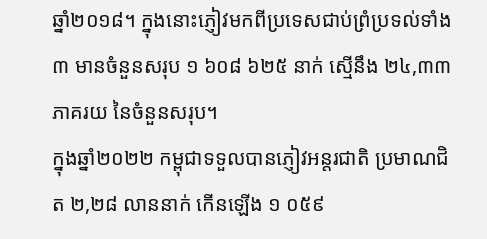ឆ្នាំ២០១៨។ ក្នុងនោះភ្ញៀវមកពីប្រទេសជាប់ព្រំប្រទល់ទាំង ៣ មានចំនួនសរុប ១ ៦០៨ ៦២៥ នាក់ ស្មើនឹង ២៤,៣៣ ភាគរយ នៃចំនួនសរុប។
ក្នុងឆ្នាំ២០២២ កម្ពុជាទទួលបានភ្ញៀវអន្តរជាតិ ប្រមាណជិត ២,២៨ លាននាក់ កើនឡើង ១ ០៥៩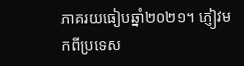ភាគរយធៀបឆ្នាំ២០២១។ ភ្ញៀវមកពីប្រទេស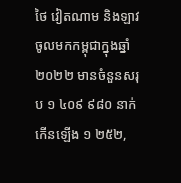ថៃ វៀតណាម និងឡាវ ចូលមកកម្ពុជាក្នុងឆ្នាំ២០២២ មានចំនួនសរុប ១ ៤០៩ ៩៨០ នាក់ កើនឡើង ១ ២៥២,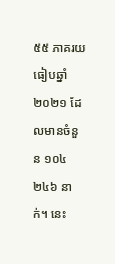៥៥ ភាគរយធៀបឆ្នាំ២០២១ ដែលមានចំនួន ១០៤ ២៤៦ នាក់។ នេះ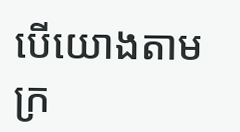បើយោងតាមក្រ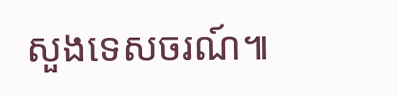សួងទេសចរណ៍៕